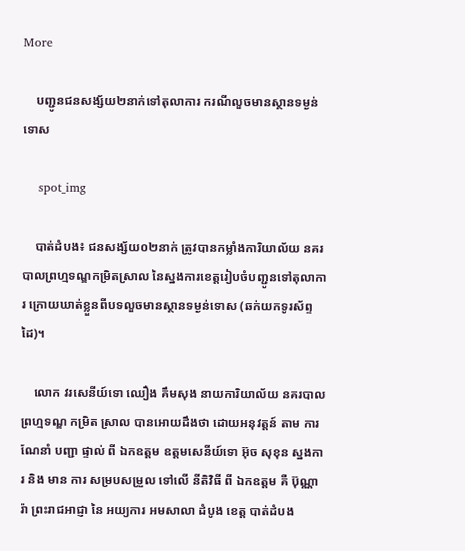More

    បញ្ជូនជនសង្ស័យ២នាក់ទៅតុលាការ ករណីលួចមានស្ថានទម្ងន់ទោស

    spot_img

    បាត់ដំបង៖ ជនសង្ស័យ០២នាក់ ត្រូវបានកម្លាំងការិយាល័យ នគរបាលព្រហ្មទណ្ឌកម្រិតស្រាល នៃស្នងការខេត្តរៀបចំបញ្ជូនទៅតុលាការ ក្រោយឃាត់ខ្លួនពីបទលួចមានស្ថានទម្ងន់ទោស (ឆក់យកទូរស័ព្ទដៃ)។

    លោក វរសេនីយ៍ទោ ឈឿង គឹមសុង នាយការិយាល័យ នគរបាល ព្រហ្មទណ្ឌ កម្រិត ស្រាល បានអោយដឹងថា ដោយអនុវត្តន៍ តាម ការ ណែនាំ បញ្ជា ផ្ទាល់ ពី ឯកឧត្ដម ឧត្ដមសេនីយ៍ទោ អ៊ុច សុខុន ស្នងការ និង មាន ការ សម្របសម្រួល ទៅលេី នីតិវិធី ពី ឯកឧត្ដម គឺ ប៊ុណ្ណារ៉ា ព្រះរាជអាជ្ញា នៃ អយ្យការ អមសាលា ដំបូង ខេត្ត បាត់ដំបង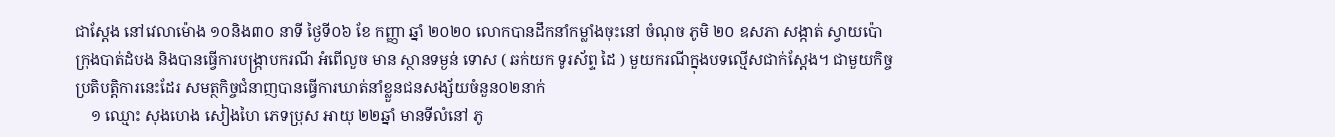ជាស្តែង នៅវេលាម៉ោង ១០និង៣០ នាទី ថ្ងៃទី០៦ ខែ កញ្ញា ឆ្នាំ ២០២០ លោកបានដឹកនាំកម្លាំងចុះនៅ ចំណុច ភូមិ ២០ ឧសភា សង្កាត់ ស្វាយប៉ោ ក្រុងបាត់ដំបង និងបានធ្វើការបង្ក្រាបករណី អំពេីលួច មាន ស្ថានទម្ងន់ ទោស ( ឆក់យក ទូរស័ព្ទ ដៃ ) មួយករណីក្នុងបទល្មើសជាក់ស្តែង។ ជាមួយកិច្ចប្រតិបត្តិការនេះដែរ សមត្ថកិច្ចជំនាញបានធ្វើការឃាត់នាំខ្លួនជនសង្ស័យចំនួន០២នាក់
    ១ ឈ្មោះ សុងហេង សៀងហៃ ភេទប្រុស អាយុ ២២ឆ្នាំ មានទីលំនៅ ភូ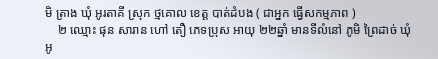មិ ត្រាង ឃុំ អូរតាគី ស្រុក ថ្មគោល ខេត្ត បាត់ដំបង ( ជាអ្នក ធ្វេីសកម្មភាព )
    ២ ឈ្មោះ ផុន សារាន ហៅ តឿ ភេទប្រុស អាយុ ២២ឆ្នាំ មានទីលំនៅ ភូមិ ព្រៃដាច់ ឃុំអូ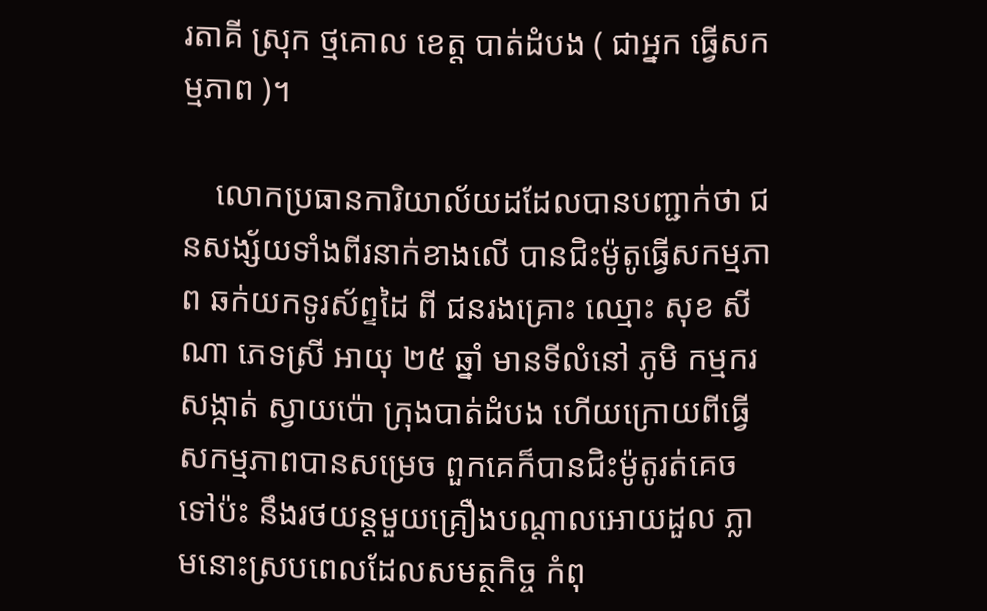រតាគី ស្រុក ថ្មគោល ខេត្ត បាត់ដំបង ( ជាអ្នក ធ្វេីសកម្មភាព )។

    លោកប្រធានការិយាល័យដដែលបានបញ្ជាក់ថា ជនសង្ស័យទាំងពីរនាក់ខាងលេី បានជិះម៉ូតូធ្វេីសកម្មភាព ឆក់យកទូរស័ព្ទដៃ ពី ជនរងគ្រោះ ឈ្មោះ សុខ សីណា ភេទស្រី អាយុ ២៥ ឆ្នាំ មានទីលំនៅ ភូមិ កម្មករ សង្កាត់ ស្វាយប៉ោ ក្រុងបាត់ដំបង ហើយក្រោយពីធ្វើសកម្មភាពបានសម្រេច ពួកគេក៏បានជិះម៉ូតូរត់គេចទៅប៉ះ នឹងរថយន្តមួយគ្រឿងបណ្តាលអោយដួល ភ្លាមនោះស្របពេលដែលសមត្ថកិច្ច កំពុ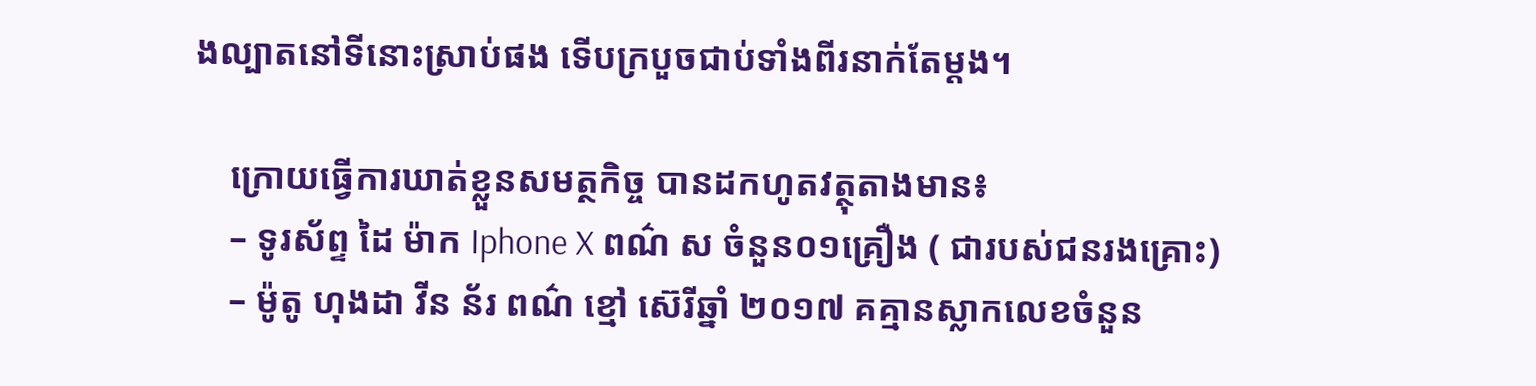ងល្បាតនៅទីនោះស្រាប់ផង ទើបក្របួចជាប់ទាំងពីរនាក់តែម្តង។

    ក្រោយធ្វើការឃាត់ខ្លួនសមត្ថកិច្ច បានដកហូតវត្ថុតាងមាន៖
    – ទូរស័ព្ទ ដៃ ម៉ាក Iphone X ពណ៌ ស ចំនួន០១គ្រឿង ( ជារបស់ជនរងគ្រោះ)
    – ម៉ូតូ ហុងដា វីន ន័រ ពណ៌ ខ្មៅ ស៊េរីឆ្នាំ ២០១៧ គគ្មានស្លាកលេខចំនួន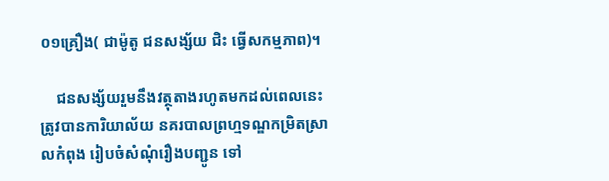០១គ្រឿង( ជាម៉ូតូ ជនសង្ស័យ ជិះ ធ្វេីសកម្មភាព)។

    ជនសង្ស័យរួមនឹងវត្ថុតាងរហូតមកដល់ពេលនេះ ត្រូវបានការិយាល័យ នគរបាលព្រហ្មទណ្ឌកម្រិតស្រាលកំពុង រៀបចំសំណុំរឿងបញ្ជូន ទៅ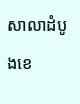សាលាដំបូងខេ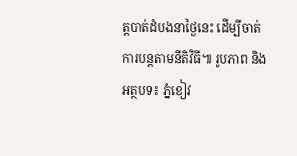ត្តបាត់ដំបងនាថ្ងៃនេះ ដើម្បីចាត់ការបន្តតាមនីតិវិធី៕ រូបភាព និងអត្ថបទ៖ ភ្នំខៀវ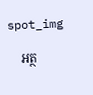spot_img

    អត្ថ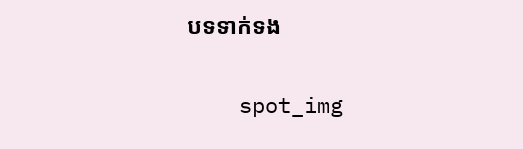បទទាក់ទង

    spot_img